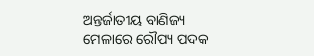ଅନ୍ତର୍ଜାତୀୟ ବାଣିଜ୍ୟ ମେଳାରେ ରୌପ୍ୟ ପଦକ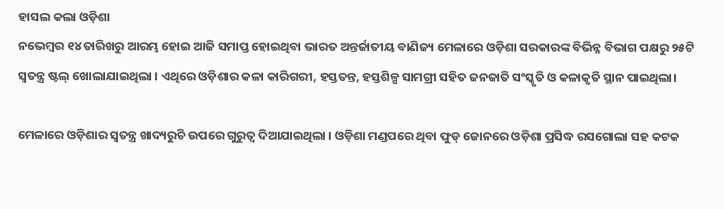ହାସଲ କଲା ଓଡ଼ିଶା
ନଭେମ୍ବର ୧୪ ତାରିଖରୁ ଆରମ୍ଭ ହୋଇ ଆଜି ସମାପ୍ତ ହୋଇଥିବା ଭାରତ ଅନ୍ତର୍ଜାତୀୟ ବାଣିଜ୍ୟ ମେଳାରେ ଓଡ଼ିଶା ସରକାରଙ୍କ ବିଭିନ୍ନ ବିଭାଗ ପକ୍ଷରୁ ୨୫ଟି ସ୍ୱତନ୍ତ୍ର ଷ୍ଟଲ୍ ଖୋଲାଯାଇଥିଲା । ଏଥିରେ ଓଡ଼ିଶାର କଳା କାରିଗରୀ, ହସ୍ତତନ୍ତ, ହସ୍ତଶିଳ୍ପ ସାମଗ୍ରୀ ସହିତ ଜନଜାତି ସଂସ୍କୃତି ଓ କଳାକୃତି ସ୍ଥାନ ପାଇଥିଲା।

ମେଳାରେ ଓଡ଼ିଶାର ସ୍ୱତନ୍ତ୍ର ଖାଦ୍ୟରୁଚି ଉପରେ ଗୁରୁତ୍ୱ ଦିଆଯାଇଥିଲା । ଓଡ଼ିଶା ମଣ୍ଡପରେ ଥିବା ଫୁଡ୍ ଜୋନରେ ଓଡ଼ିଶା ପ୍ରସିଦ୍ଧ ରସଗୋଲା ସହ କଟକ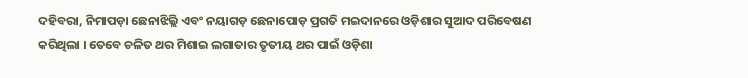ଦହିବରା, ନିମାପଡ଼ା ଛେନାଝିଲ୍ଲି ଏବଂ ନୟାଗଡ଼ ଛେନାପୋଡ଼ ପ୍ରଗତି ମଇଦାନରେ ଓଡ଼ିଶାର ସୁଆଦ ପରିବେଷଣ କରିଥିଲା । ତେବେ ଚଳିତ ଥର ମିଶାଇ ଲଗାତାର ତୃତୀୟ ଥର ପାଇଁ ଓଡ଼ିଶା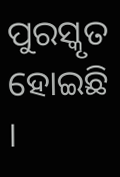ପୁରସ୍କୃତ ହୋଇଛି ।